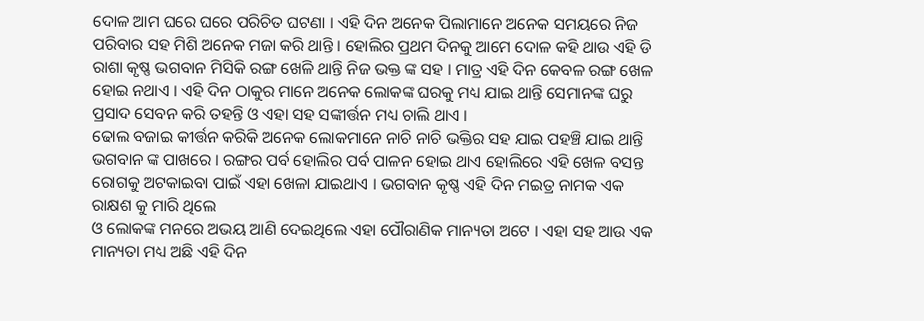ଦୋଳ ଆମ ଘରେ ଘରେ ପରିଚିତ ଘଟଣା । ଏହି ଦିନ ଅନେକ ପିଲାମାନେ ଅନେକ ସମୟରେ ନିଜ ପରିବାର ସହ ମିଶି ଅନେକ ମଜା କରି ଥାନ୍ତି । ହୋଲିର ପ୍ରଥମ ଦିନକୁ ଆମେ ଦୋଳ କହି ଥାଉ ଏହି ଡି ରାଶା କୃଷ୍ଣ ଭଗବାନ ମିସିକି ରଙ୍ଗ ଖେଳି ଥାନ୍ତି ନିଜ ଭକ୍ତ ଙ୍କ ସହ । ମାତ୍ର ଏହି ଦିନ କେବଳ ରଙ୍ଗ ଖେଳ ହୋଇ ନଥାଏ । ଏହି ଦିନ ଠାକୁର ମାନେ ଅନେକ ଲୋକଙ୍କ ଘରକୁ ମଧ୍ୟ ଯାଇ ଥାନ୍ତି ସେମାନଙ୍କ ଘରୁ ପ୍ରସାଦ ସେବନ କରି ତହନ୍ତି ଓ ଏହା ସହ ସଙ୍କୀର୍ତ୍ତନ ମଧ୍ୟ ଚାଲି ଥାଏ ।
ଢୋଲ ବଜାଇ କୀର୍ତ୍ତନ କରିକି ଅନେକ ଲୋକମାନେ ନାଚି ନାଚି ଭକ୍ତିର ସହ ଯାଇ ପହଞ୍ଚି ଯାଇ ଥାନ୍ତି ଭଗବାନ ଙ୍କ ପାଖରେ । ରଙ୍ଗର ପର୍ବ ହୋଲିର ପର୍ବ ପାଳନ ହୋଇ ଥାଏ ହୋଲିରେ ଏହି ଖେଳ ବସନ୍ତ ରୋଗକୁ ଅଟକାଇବା ପାଇଁ ଏହା ଖେଳା ଯାଇଥାଏ । ଭଗବାନ କୃଷ୍ଣ ଏହି ଦିନ ମଇତ୍ର ନାମକ ଏକ ରାକ୍ଷଶ କୁ ମାରି ଥିଲେ
ଓ ଲୋକଙ୍କ ମନରେ ଅଭୟ ଆଣି ଦେଇଥିଲେ ଏହା ପୌରାଣିକ ମାନ୍ୟତା ଅଟେ । ଏହା ସହ ଆଉ ଏକ ମାନ୍ୟତା ମଧ୍ୟ ଅଛି ଏହି ଦିନ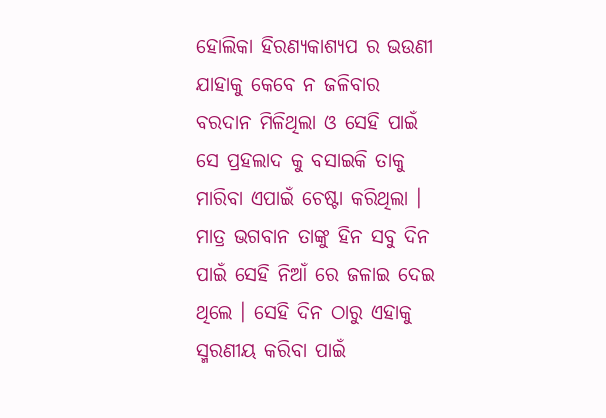ହୋଲିକା ହିରଣ୍ୟକାଶ୍ଯପ ର ଭଉଣୀ ଯାହାକୁ କେବେ ନ ଜଳିବାର ବରଦାନ ମିଳିଥିଲା ଓ ସେହି ପାଇଁ ସେ ପ୍ରହଲାଦ କୁ ବସାଇକି ତାକୁ ମାରିବା ଏପାଇଁ ଚେଷ୍ଟା କରିଥିଲା ।
ମାତ୍ର ଭଗବାନ ତାଙ୍କୁ ହିନ ସବୁ ଦିନ ପାଇଁ ସେହି ନିଆଁ ରେ ଜଳାଇ ଦେଇ ଥିଲେ । ସେହି ଦିନ ଠାରୁ ଏହାକୁ ସ୍ମରଣୀୟ କରିବା ପାଇଁ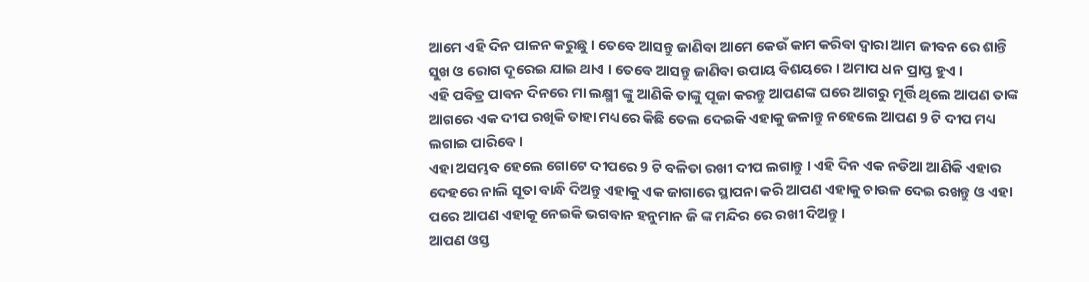ଆମେ ଏହି ଦିନ ପାଳନ କରୁଛୁ । ତେବେ ଆସନ୍ତୁ ଜାଣିବା ଆମେ କେଉଁ କାମ କରିବା ଦ୍ଵାରା ଆମ ଜୀବନ ରେ ଶାନ୍ତି ସୁଖ ଓ ରୋଗ ଦୂରେଇ ଯାଇ ଥାଏ । ତେବେ ଆସନ୍ତୁ ଜାଣିବା ଉପାୟ ବିଶୟରେ । ଅମାପ ଧନ ପ୍ରାପ୍ତ ହୁଏ ।
ଏହି ପବିତ୍ର ପାବନ ଦିନରେ ମା ଲକ୍ଷ୍ମୀ ଙ୍କୁ ଆଣିକି ତାଙ୍କୁ ପୂଜା କରନ୍ତୁ ଆପଣଙ୍କ ଘରେ ଆଗରୁ ମୂର୍ତ୍ତି ଥିଲେ ଆପଣ ତାଙ୍କ ଆଗରେ ଏକ ଦୀପ ରଖିକି ତାହା ମଧ୍ୟରେ କିଛି ତେଲ ଦେଇକି ଏହାକୁ ଜଳାନ୍ତୁ ନହେଲେ ଆପଣ 9 ଟି ଦୀପ ମଧ୍ୟ ଲଗାଇ ପାରିବେ ।
ଏହା ଅସମ୍ଭବ ହେଲେ ଗୋଟେ ଦୀପରେ 9 ଟି ବଳିତା ରଖୀ ଦୀପ ଲଗାନ୍ତୁ । ଏହି ଦିନ ଏକ ନଡିଆ ଆଣିକି ଏହାର ଦେହରେ ନାଲି ସୂତା ବାନ୍ଧି ଦିଅନ୍ତୁ ଏହାକୁ ଏକ ଜାଗାରେ ସ୍ଥାପନା କରି ଆପଣ ଏହାକୁ ଚାଉଳ ଦେଇ ରଖନ୍ତୁ ଓ ଏହା ପରେ ଆପଣ ଏହାକୂ ନେଇକି ଭଗବାନ ହନୁମାନ ଜି ଙ୍କ ମନ୍ଦିର ରେ ରଖୀ ଦିଅନ୍ତୁ ।
ଆପଣ ଓସ୍ତ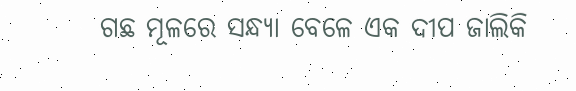ଗଛ ମୂଳରେ ସନ୍ଧ୍ୟା ବେଳେ ଏକ ଦୀପ ଜାଲିକି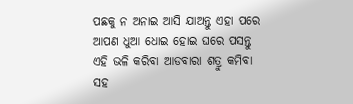ପଛକୁ ନ ଅନାଇ ଆସି ଯାଅନ୍ତୁ ଏହା ପରେ ଆପଣ ଧୁଆ ଧୋଇ ହୋଇ ଘରେ ପସନ୍ତୁ ଏହି ଭଳି କରିବା ଆଡବାରା ଶତ୍ରୁ କମିବା ସହ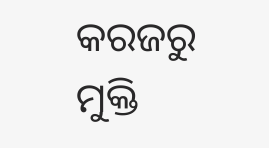କରଜରୁ ମୁକ୍ତି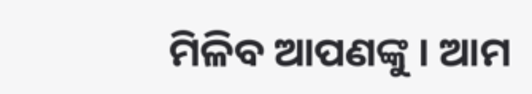ମିଳିବ ଆପଣଙ୍କୁ । ଆମ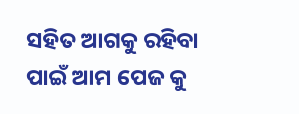ସହିତ ଆଗକୁ ରହିବା ପାଇଁ ଆମ ପେଜ କୁ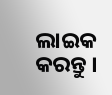ଲାଇକ କରନ୍ତୁ ।